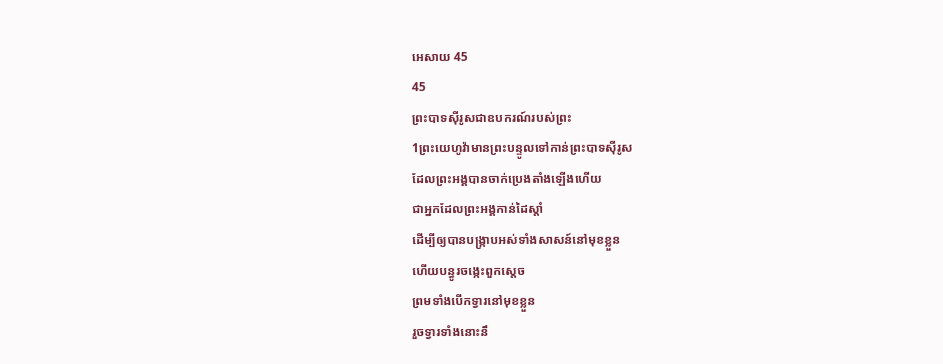អេសាយ 45
45
ព្រះបាទស៊ីរូសជាឧបករណ៍របស់ព្រះ
1ព្រះយេហូវ៉ាមានព្រះបន្ទូលទៅកាន់ព្រះបាទស៊ីរូស
ដែលព្រះអង្គបានចាក់ប្រេងតាំងឡើងហើយ
ជាអ្នកដែលព្រះអង្គកាន់ដៃស្តាំ
ដើម្បីឲ្យបានបង្ក្រាបអស់ទាំងសាសន៍នៅមុខខ្លួន
ហើយបន្ធូរចង្កេះពួកស្តេច
ព្រមទាំងបើកទ្វារនៅមុខខ្លួន
រួចទ្វារទាំងនោះនឹ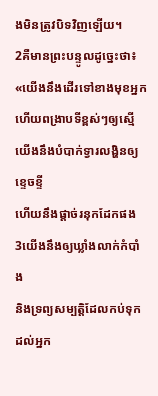ងមិនត្រូវបិទវិញឡើយ។
2គឺមានព្រះបន្ទូលដូច្នេះថា៖ «យើងនឹងដើរទៅខាងមុខអ្នក
ហើយពង្រាបទីខ្ពស់ៗឲ្យស្មើ
យើងនឹងបំបាក់ទ្វារលង្ហិនឲ្យខ្ទេចខ្ទី
ហើយនឹងផ្ដាច់រនុកដែកផង
3យើងនឹងឲ្យឃ្លាំងលាក់កំបាំង
និងទ្រព្យសម្បត្តិដែលកប់ទុកដល់អ្នក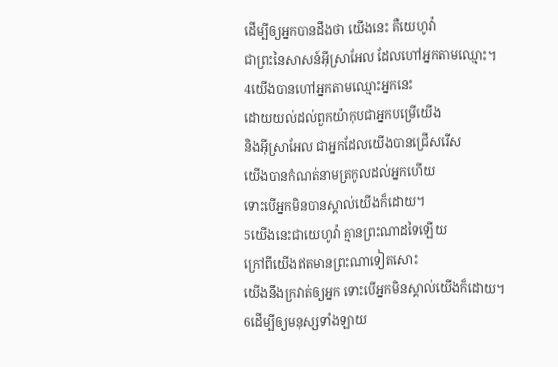ដើម្បីឲ្យអ្នកបានដឹងថា យើងនេះ គឺយេហូវ៉ា
ជាព្រះនៃសាសន៍អ៊ីស្រាអែល ដែលហៅអ្នកតាមឈ្មោះ។
4យើងបានហៅអ្នកតាមឈ្មោះអ្នកនេះ
ដោយយល់ដល់ពួកយ៉ាកុបជាអ្នកបម្រើយើង
និងអ៊ីស្រាអែល ជាអ្នកដែលយើងបានជ្រើសរើស
យើងបានកំណត់នាមត្រកូលដល់អ្នកហើយ
ទោះបើអ្នកមិនបានស្គាល់យើងក៏ដោយ។
5យើងនេះជាយេហូវ៉ា គ្មានព្រះណាដទៃឡើយ
ក្រៅពីយើងឥតមានព្រះណាទៀតសោះ
យើងនឹងក្រវាត់ឲ្យអ្នក ទោះបើអ្នកមិនស្គាល់យើងក៏ដោយ។
6ដើម្បីឲ្យមនុស្សទាំងឡាយ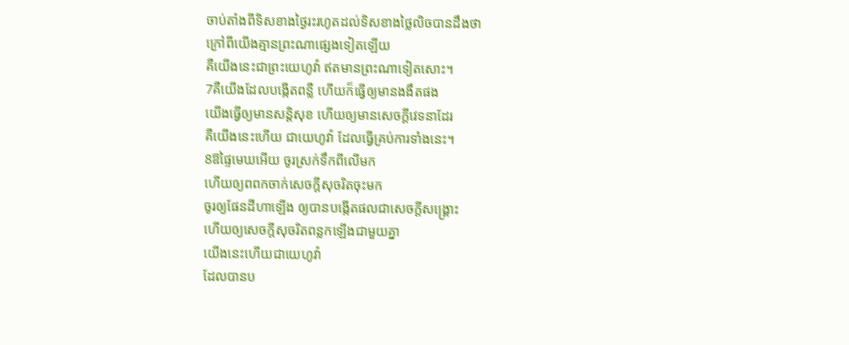ចាប់តាំងពីទិសខាងថ្ងៃរះរហូតដល់ទិសខាងថ្លៃលិចបានដឹងថា
ក្រៅពីយើងគ្មានព្រះណាផ្សេងទៀតឡើយ
គឺយើងនេះជាព្រះយេហូវ៉ា ឥតមានព្រះណាទៀតសោះ។
7គឺយើងដែលបង្កើតពន្លឺ ហើយក៏ធ្វើឲ្យមានងងឹតផង
យើងធ្វើឲ្យមានសន្តិសុខ ហើយឲ្យមានសេចក្ដីវេទនាដែរ
គឺយើងនេះហើយ ជាយេហូវ៉ា ដែលធ្វើគ្រប់ការទាំងនេះ។
8ឱផ្ទៃមេឃអើយ ចូរស្រក់ទឹកពីលើមក
ហើយឲ្យពពកចាក់សេចក្ដីសុចរិតចុះមក
ចូរឲ្យផែនដីហាឡើង ឲ្យបានបង្កើតផលជាសេចក្ដីសង្គ្រោះ
ហើយឲ្យសេចក្ដីសុចរិតពន្លកឡើងជាមួយគ្នា
យើងនេះហើយជាយេហូវ៉ា
ដែលបានប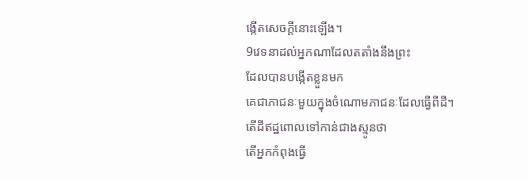ង្កើតសេចក្ដីនោះឡើង។
9វេទនាដល់អ្នកណាដែលតតាំងនឹងព្រះ
ដែលបានបង្កើតខ្លួនមក
គេជាភាជនៈមួយក្នុងចំណោមភាជនៈដែលធ្វើពីដី។
តើដីឥដ្ឋពោលទៅកាន់ជាងស្មូនថា
តើអ្នកកំពុងធ្វើ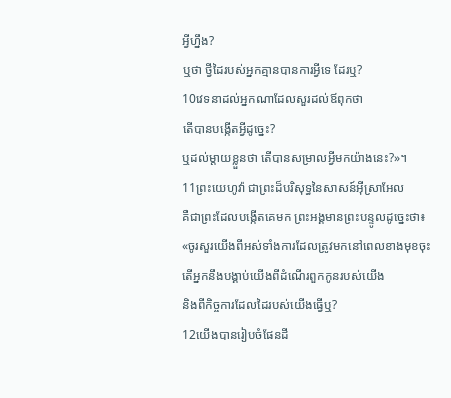អ្វីហ្នឹង?
ឬថា ថ្វីដៃរបស់អ្នកគ្មានបានការអ្វីទេ ដែរឬ?
10វេទនាដល់អ្នកណាដែលសួរដល់ឪពុកថា
តើបានបង្កើតអ្វីដូច្នេះ?
ឬដល់ម្តាយខ្លួនថា តើបានសម្រាលអ្វីមកយ៉ាងនេះ?»។
11ព្រះយេហូវ៉ា ជាព្រះដ៏បរិសុទ្ធនៃសាសន៍អ៊ីស្រាអែល
គឺជាព្រះដែលបង្កើតគេមក ព្រះអង្គមានព្រះបន្ទូលដូច្នេះថា៖
«ចូរសួរយើងពីអស់ទាំងការដែលត្រូវមកនៅពេលខាងមុខចុះ
តើអ្នកនឹងបង្គាប់យើងពីដំណើរពួកកូនរបស់យើង
និងពីកិច្ចការដែលដៃរបស់យើងធ្វើឬ?
12យើងបានរៀបចំផែនដី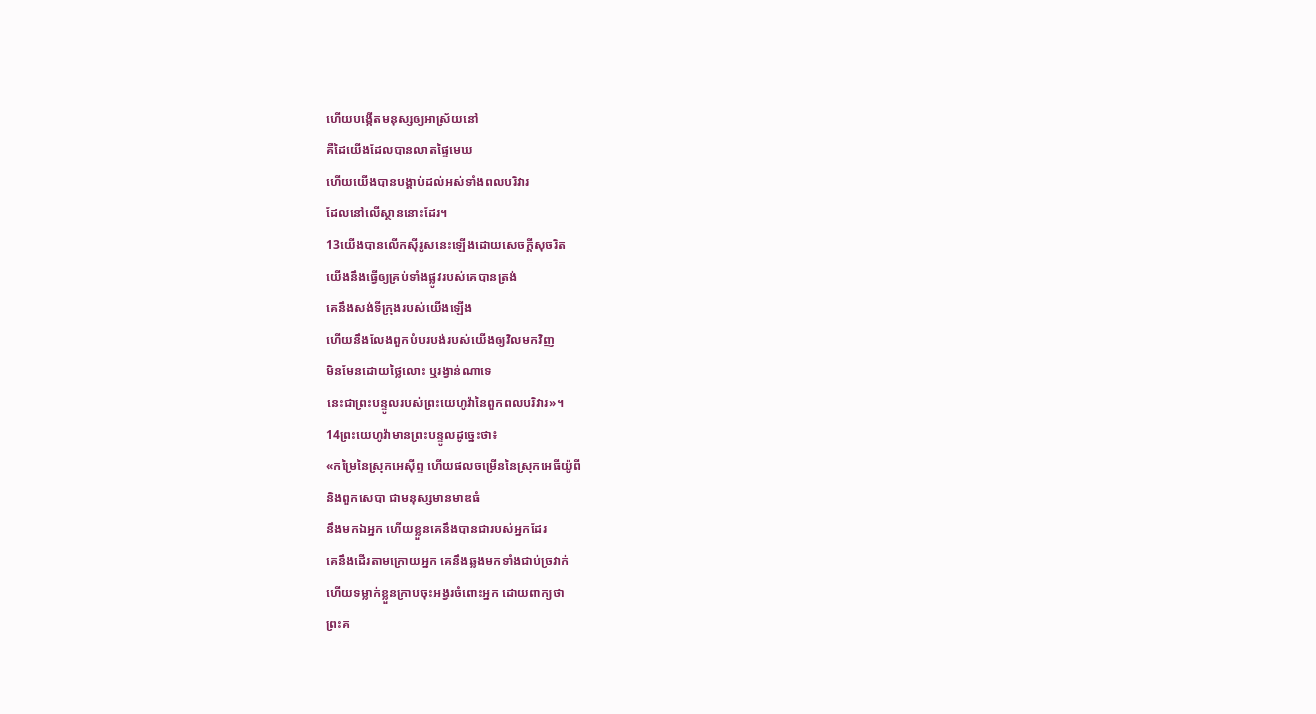ហើយបង្កើតមនុស្សឲ្យអាស្រ័យនៅ
គឺដៃយើងដែលបានលាតផ្ទៃមេឃ
ហើយយើងបានបង្គាប់ដល់អស់ទាំងពលបរិវារ
ដែលនៅលើស្ថាននោះដែរ។
13យើងបានលើកស៊ីរូសនេះឡើងដោយសេចក្ដីសុចរិត
យើងនឹងធ្វើឲ្យគ្រប់ទាំងផ្លូវរបស់គេបានត្រង់
គេនឹងសង់ទីក្រុងរបស់យើងឡើង
ហើយនឹងលែងពួកបំបរបង់របស់យើងឲ្យវិលមកវិញ
មិនមែនដោយថ្លៃលោះ ឬរង្វាន់ណាទេ
នេះជាព្រះបន្ទូលរបស់ព្រះយេហូវ៉ានៃពួកពលបរិវារ»។
14ព្រះយេហូវ៉ាមានព្រះបន្ទូលដូច្នេះថា៖
«កម្រៃនៃស្រុកអេស៊ីព្ទ ហើយផលចម្រើននៃស្រុកអេធីយ៉ូពី
និងពួកសេបា ជាមនុស្សមានមាឌធំ
នឹងមកឯអ្នក ហើយខ្លួនគេនឹងបានជារបស់អ្នកដែរ
គេនឹងដើរតាមក្រោយអ្នក គេនឹងឆ្លងមកទាំងជាប់ច្រវាក់
ហើយទម្លាក់ខ្លួនក្រាបចុះអង្វរចំពោះអ្នក ដោយពាក្យថា
ព្រះគ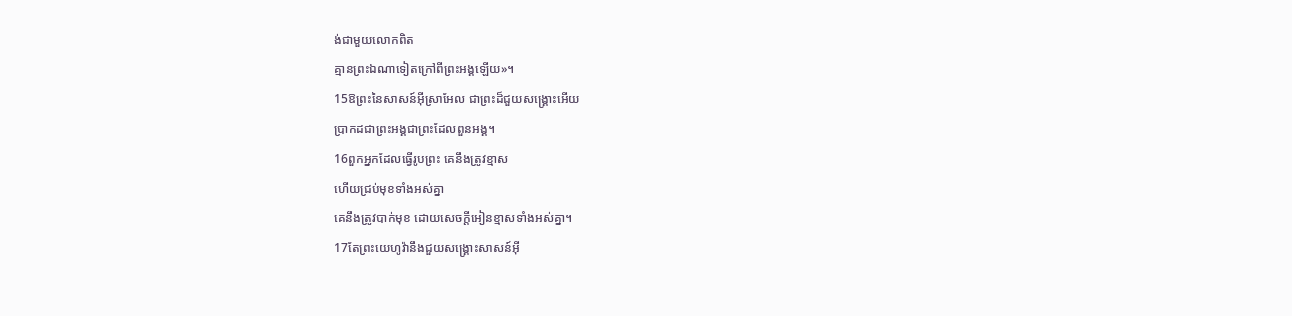ង់ជាមួយលោកពិត
គ្មានព្រះឯណាទៀតក្រៅពីព្រះអង្គឡើយ»។
15ឱព្រះនៃសាសន៍អ៊ីស្រាអែល ជាព្រះដ៏ជួយសង្គ្រោះអើយ
ប្រាកដជាព្រះអង្គជាព្រះដែលពួនអង្គ។
16ពួកអ្នកដែលធ្វើរូបព្រះ គេនឹងត្រូវខ្មាស
ហើយជ្រប់មុខទាំងអស់គ្នា
គេនឹងត្រូវបាក់មុខ ដោយសេចក្ដីអៀនខ្មាសទាំងអស់គ្នា។
17តែព្រះយេហូវ៉ានឹងជួយសង្គ្រោះសាសន៍អ៊ី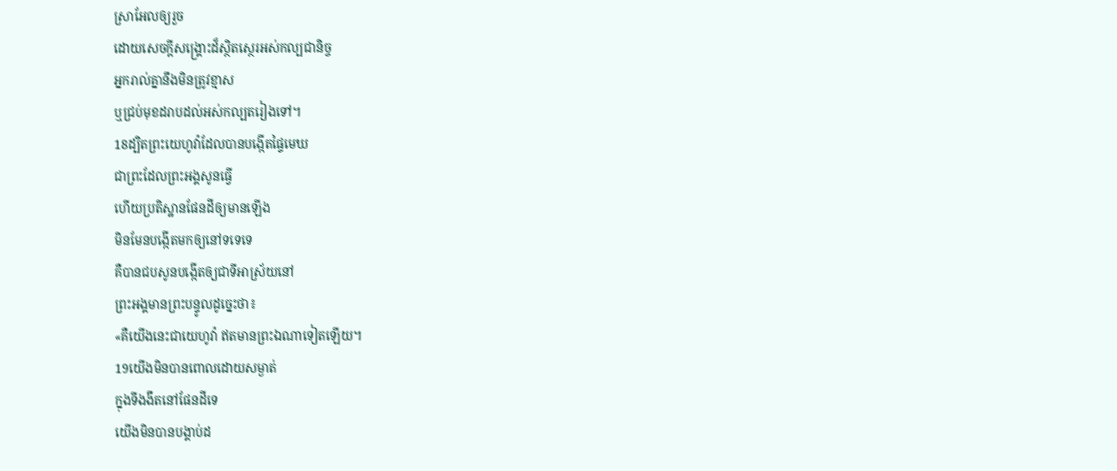ស្រាអែលឲ្យរួច
ដោយសេចក្ដីសង្គ្រោះដ៏ស្ថិតស្ថេរអស់កល្បជានិច្ច
អ្នករាល់គ្នានឹងមិនត្រូវខ្មាស
ឬជ្រប់មុខដរាបដល់អស់កល្បតរៀងទៅ។
18ដ្បិតព្រះយេហូវ៉ាដែលបានបង្កើតផ្ទៃមេឃ
ជាព្រះដែលព្រះអង្គសូនធ្វើ
ហើយប្រតិស្ឋានផែនដីឲ្យមានឡើង
មិនមែនបង្កើតមកឲ្យនៅទទេទេ
គឺបានជបសូនបង្កើតឲ្យជាទីអាស្រ័យនៅ
ព្រះអង្គមានព្រះបន្ទូលដូច្នេះថា៖
«គឺយើងនេះជាយេហូវ៉ា ឥតមានព្រះឯណាទៀតឡើយ។
19យើងមិនបានពោលដោយសម្ងាត់
ក្នុងទីងងឹតនៅផែនដីទេ
យើងមិនបានបង្គាប់ដ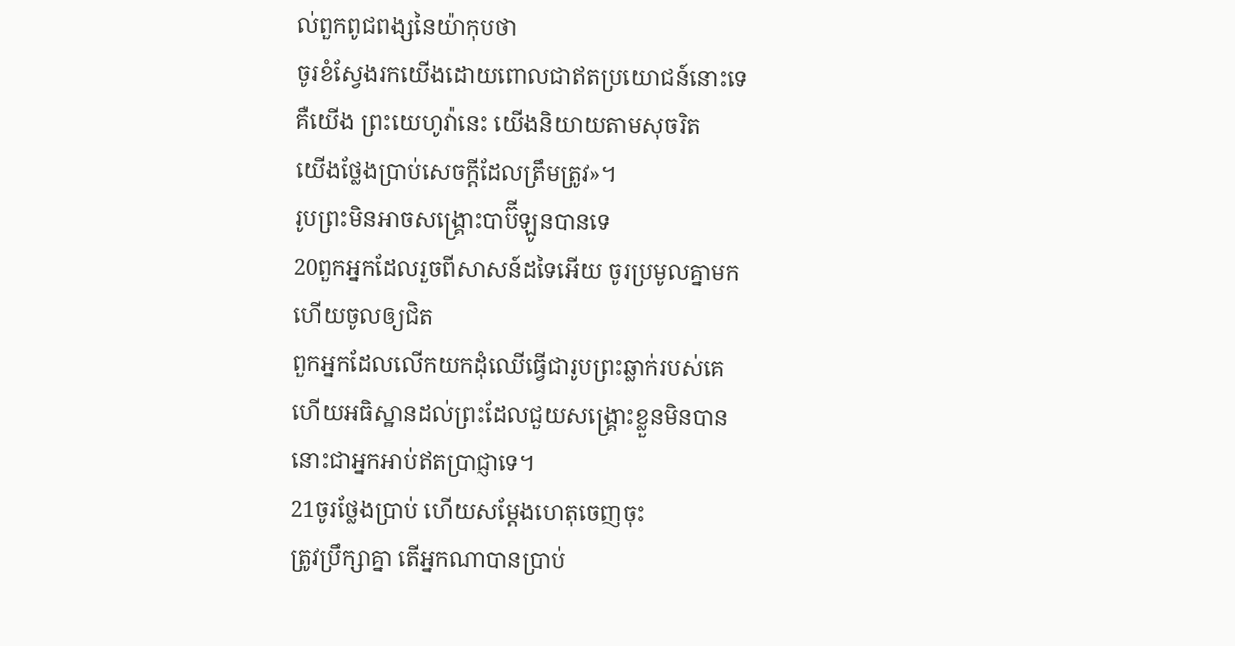ល់ពួកពូជពង្សនៃយ៉ាកុបថា
ចូរខំស្វែងរកយើងដោយពោលជាឥតប្រយោជន៍នោះទេ
គឺយើង ព្រះយេហូវ៉ានេះ យើងនិយាយតាមសុចរិត
យើងថ្លែងប្រាប់សេចក្ដីដែលត្រឹមត្រូវ»។
រូបព្រះមិនអាចសង្គ្រោះបាប៊ីឡូនបានទេ
20ពួកអ្នកដែលរួចពីសាសន៍ដទៃអើយ ចូរប្រមូលគ្នាមក
ហើយចូលឲ្យជិត
ពួកអ្នកដែលលើកយកដុំឈើធ្វើជារូបព្រះឆ្លាក់របស់គេ
ហើយអធិស្ឋានដល់ព្រះដែលជួយសង្គ្រោះខ្លួនមិនបាន
នោះជាអ្នកអាប់ឥតប្រាជ្ញាទេ។
21ចូរថ្លែងប្រាប់ ហើយសម្ដែងហេតុចេញចុះ
ត្រូវប្រឹក្សាគ្នា តើអ្នកណាបានប្រាប់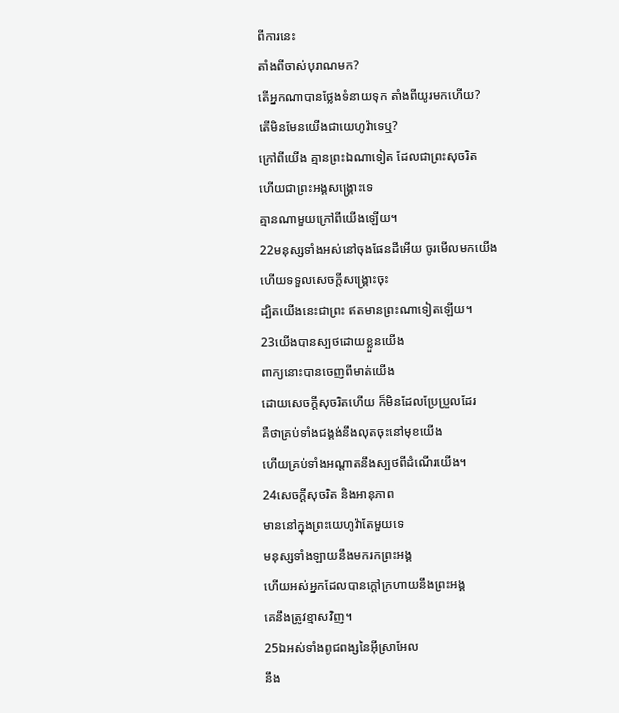ពីការនេះ
តាំងពីចាស់បុរាណមក?
តើអ្នកណាបានថ្លែងទំនាយទុក តាំងពីយូរមកហើយ?
តើមិនមែនយើងជាយេហូវ៉ាទេឬ?
ក្រៅពីយើង គ្មានព្រះឯណាទៀត ដែលជាព្រះសុចរិត
ហើយជាព្រះអង្គសង្គ្រោះទេ
គ្មានណាមួយក្រៅពីយើងឡើយ។
22មនុស្សទាំងអស់នៅចុងផែនដីអើយ ចូរមើលមកយើង
ហើយទទួលសេចក្ដីសង្គ្រោះចុះ
ដ្បិតយើងនេះជាព្រះ ឥតមានព្រះណាទៀតឡើយ។
23យើងបានស្បថដោយខ្លួនយើង
ពាក្យនោះបានចេញពីមាត់យើង
ដោយសេចក្ដីសុចរិតហើយ ក៏មិនដែលប្រែប្រួលដែរ
គឺថាគ្រប់ទាំងជង្គង់នឹងលុតចុះនៅមុខយើង
ហើយគ្រប់ទាំងអណ្ដាតនឹងស្បថពីដំណើរយើង។
24សេចក្ដីសុចរិត និងអានុភាព
មាននៅក្នុងព្រះយេហូវ៉ាតែមួយទេ
មនុស្សទាំងឡាយនឹងមករកព្រះអង្គ
ហើយអស់អ្នកដែលបានក្តៅក្រហាយនឹងព្រះអង្គ
គេនឹងត្រូវខ្មាសវិញ។
25ឯអស់ទាំងពូជពង្សនៃអ៊ីស្រាអែល
នឹង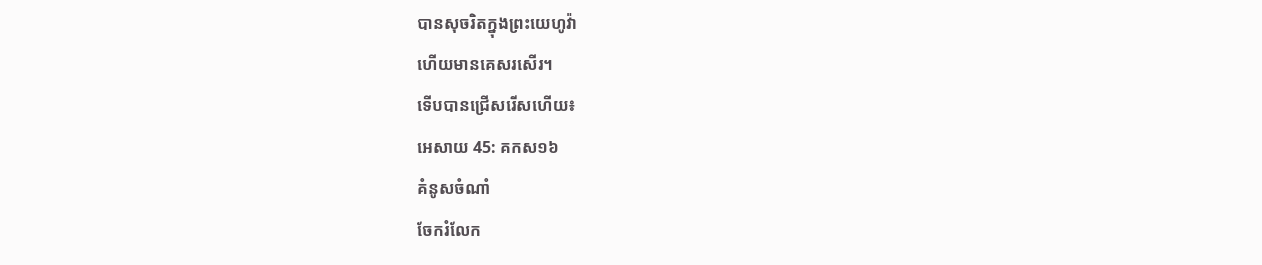បានសុចរិតក្នុងព្រះយេហូវ៉ា
ហើយមានគេសរសើរ។
ទើបបានជ្រើសរើសហើយ៖
អេសាយ 45: គកស១៦
គំនូសចំណាំ
ចែករំលែក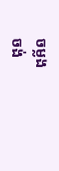ចម្លង
ចង់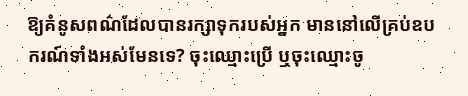ឱ្យគំនូសពណ៌ដែលបានរក្សាទុករបស់អ្នក មាននៅលើគ្រប់ឧបករណ៍ទាំងអស់មែនទេ? ចុះឈ្មោះប្រើ ឬចុះឈ្មោះចូ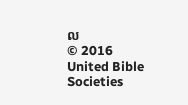ល
© 2016 United Bible Societies